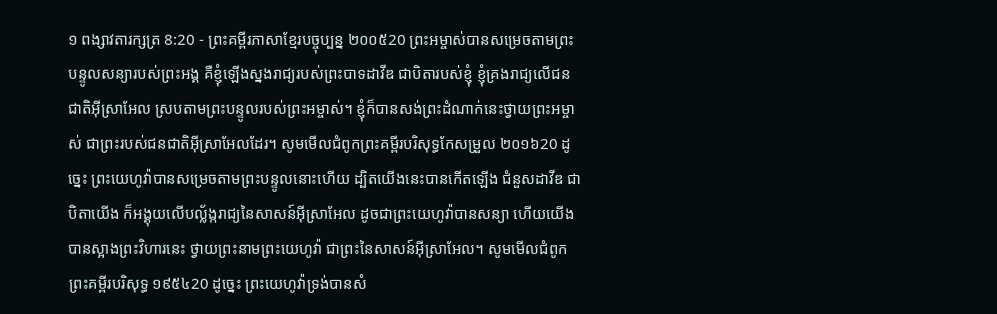១ ពង្សាវតារក្សត្រ 8:20 - ព្រះគម្ពីរភាសាខ្មែរបច្ចុប្បន្ន ២០០៥20 ព្រះអម្ចាស់បានសម្រេចតាមព្រះបន្ទូលសន្យារបស់ព្រះអង្គ គឺខ្ញុំឡើងស្នងរាជ្យរបស់ព្រះបាទដាវីឌ ជាបិតារបស់ខ្ញុំ ខ្ញុំគ្រងរាជ្យលើជនជាតិអ៊ីស្រាអែល ស្របតាមព្រះបន្ទូលរបស់ព្រះអម្ចាស់។ ខ្ញុំក៏បានសង់ព្រះដំណាក់នេះថ្វាយព្រះអម្ចាស់ ជាព្រះរបស់ជនជាតិអ៊ីស្រាអែលដែរ។ សូមមើលជំពូកព្រះគម្ពីរបរិសុទ្ធកែសម្រួល ២០១៦20 ដូច្នេះ ព្រះយេហូវ៉ាបានសម្រេចតាមព្រះបន្ទូលនោះហើយ ដ្បិតយើងនេះបានកើតឡើង ជំនួសដាវីឌ ជាបិតាយើង ក៏អង្គុយលើបល្ល័ង្ករាជ្យនៃសាសន៍អ៊ីស្រាអែល ដូចជាព្រះយេហូវ៉ាបានសន្យា ហើយយើងបានស្អាងព្រះវិហារនេះ ថ្វាយព្រះនាមព្រះយេហូវ៉ា ជាព្រះនៃសាសន៍អ៊ីស្រាអែល។ សូមមើលជំពូកព្រះគម្ពីរបរិសុទ្ធ ១៩៥៤20 ដូច្នេះ ព្រះយេហូវ៉ាទ្រង់បានសំ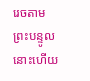រេចតាមព្រះបន្ទូលនោះហើយ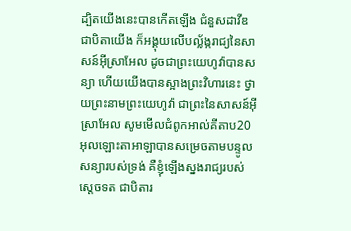ដ្បិតយើងនេះបានកើតឡើង ជំនួសដាវីឌ ជាបិតាយើង ក៏អង្គុយលើបល្ល័ង្ករាជ្យនៃសាសន៍អ៊ីស្រាអែល ដូចជាព្រះយេហូវ៉ាបានសន្យា ហើយយើងបានស្អាងព្រះវិហារនេះ ថ្វាយព្រះនាមព្រះយេហូវ៉ា ជាព្រះនៃសាសន៍អ៊ីស្រាអែល សូមមើលជំពូកអាល់គីតាប20 អុលឡោះតាអាឡាបានសម្រេចតាមបន្ទូលសន្យារបស់ទ្រង់ គឺខ្ញុំឡើងស្នងរាជ្យរបស់ស្តេចទត ជាបិតារ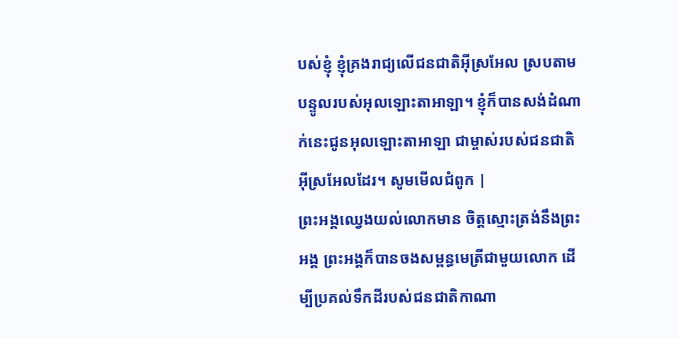បស់ខ្ញុំ ខ្ញុំគ្រងរាជ្យលើជនជាតិអ៊ីស្រអែល ស្របតាមបន្ទូលរបស់អុលឡោះតាអាឡា។ ខ្ញុំក៏បានសង់ដំណាក់នេះជូនអុលឡោះតាអាឡា ជាម្ចាស់របស់ជនជាតិអ៊ីស្រអែលដែរ។ សូមមើលជំពូក |
ព្រះអង្គឈ្វេងយល់លោកមាន ចិត្តស្មោះត្រង់នឹងព្រះអង្គ ព្រះអង្គក៏បានចងសម្ពន្ធមេត្រីជាមួយលោក ដើម្បីប្រគល់ទឹកដីរបស់ជនជាតិកាណា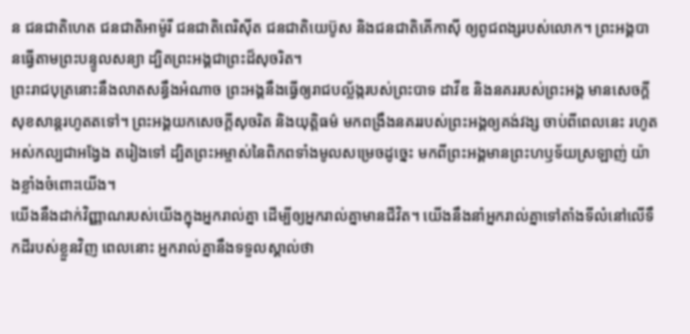ន ជនជាតិហេត ជនជាតិអាម៉ូរី ជនជាតិពេរិស៊ីត ជនជាតិយេប៊ូស និងជនជាតិគើកាស៊ី ឲ្យពូជពង្សរបស់លោក។ ព្រះអង្គបានធ្វើតាមព្រះបន្ទូលសន្យា ដ្បិតព្រះអង្គជាព្រះដ៏សុចរិត។
ព្រះរាជបុត្រនោះនឹងលាតសន្ធឹងអំណាច ព្រះអង្គនឹងធ្វើឲ្យរាជបល្ល័ង្ករបស់ព្រះបាទ ដាវីឌ និងនគររបស់ព្រះអង្គ មានសេចក្ដីសុខសាន្តរហូតតទៅ។ ព្រះអង្គយកសេចក្ដីសុចរិត និងយុត្តិធម៌ មកពង្រឹងនគររបស់ព្រះអង្គឲ្យគង់វង្ស ចាប់ពីពេលនេះ រហូតអស់កល្បជាអង្វែង តរៀងទៅ ដ្បិតព្រះអម្ចាស់នៃពិភពទាំងមូលសម្រេចដូច្នេះ មកពីព្រះអង្គមានព្រះហឫទ័យស្រឡាញ់ យ៉ាងខ្លាំងចំពោះយើង។
យើងនឹងដាក់វិញ្ញាណរបស់យើងក្នុងអ្នករាល់គ្នា ដើម្បីឲ្យអ្នករាល់គ្នាមានជីវិត។ យើងនឹងនាំអ្នករាល់គ្នាទៅតាំងទីលំនៅលើទឹកដីរបស់ខ្លួនវិញ ពេលនោះ អ្នករាល់គ្នានឹងទទួលស្គាល់ថា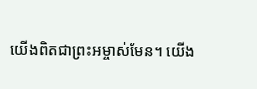យើងពិតជាព្រះអម្ចាស់មែន។ យើង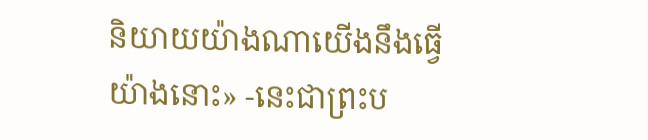និយាយយ៉ាងណាយើងនឹងធ្វើយ៉ាងនោះ» -នេះជាព្រះប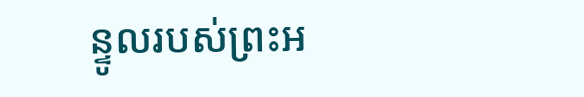ន្ទូលរបស់ព្រះអ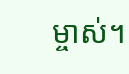ម្ចាស់។